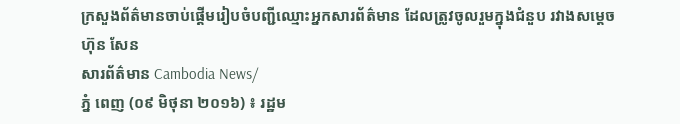ក្រសួងព័ត៌មានចាប់ផ្ដើមរៀបចំបញ្ជីឈ្មោះអ្នកសារព័ត៌មាន ដែលត្រូវចូលរួមក្នុងជំនួប រវាងសម្ដេច ហ៊ុន សែន
សារព័ត៌មាន Cambodia News/
ភ្នំ ពេញ (០៩ មិថុនា ២០១៦) ៖ រដ្ឋម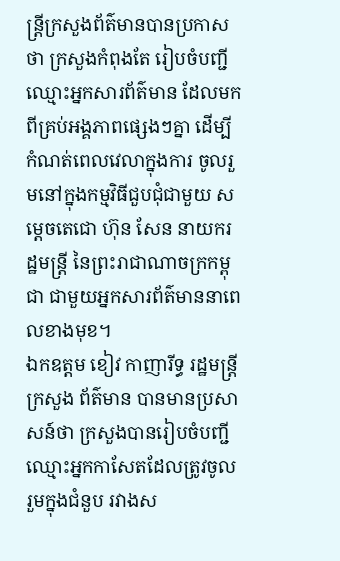ន្រ្ដីក្រសួងព័ត៌មានបានប្រកាសថា ក្រសួងកំពុងតែ រៀបចំបញ្ជីឈ្មោះអ្នកសារព័ត៌មាន ដែលមកពីគ្រប់អង្គភាពផ្សេងៗគ្នា ដើម្បីកំណត់ពេលវេលាក្នុងការ ចូលរួមនៅក្នុងកម្មវិធីជួបជុំជាមួយ សម្ដេចតេជោ ហ៊ុន សែន នាយករដ្ឋមន្រ្ដី នៃព្រះរាជាណាចក្រកម្ពុជា ជាមួយអ្នកសារព័ត៌មាននាពេលខាងមុខ។
ឯកឧត្តម ខៀវ កាញារីទ្ធ រដ្ឋមន្រ្ដីក្រសួង ព័ត៌មាន បានមានប្រសាសន៍ថា ក្រសួងបានរៀបចំបញ្ជីឈ្មោះអ្នកកាសែតដែលត្រូវចូលរួមក្នុងជំនួប រវាងស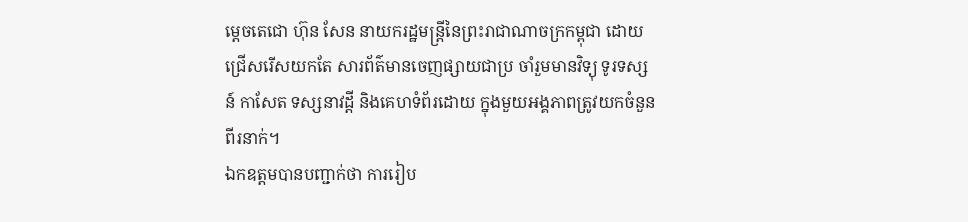ម្ដេចតេជោ ហ៊ុន សែន នាយករដ្ឋមន្រ្ដីនៃព្រះរាជាណាចក្រកម្ពុជា ដោយជ្រើសរើសយកតែ សារព័ត៌មានចេញផ្សាយជាប្រ ចាំរួមមានវិទ្យុ ទូរទស្សន៍ កាសែត ទស្សនាវដ្ដី និងគេហទំព័រដោយ ក្នុងមួយអង្គភាពត្រូវយកចំនួនពីរនាក់។
ឯកឧត្តមបានបញ្ជាក់ថា ការរៀប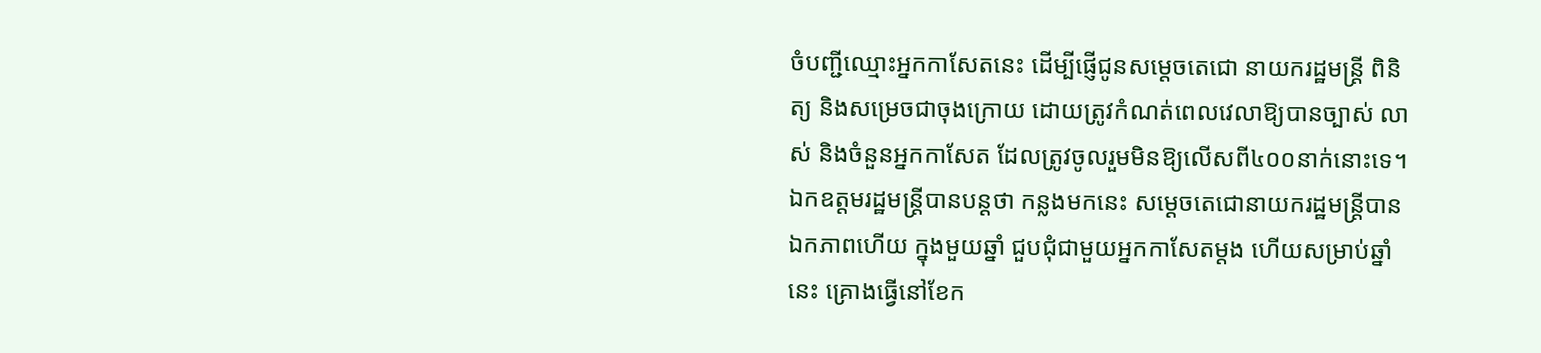ចំបញ្ជីឈ្មោះអ្នកកាសែតនេះ ដើម្បីផ្ញើជូនសម្ដេចតេជោ នាយករដ្ឋមន្ដ្រី ពិនិត្យ និងសម្រេចជាចុងក្រោយ ដោយត្រូវកំណត់ពេលវេលាឱ្យបានច្បាស់ លាស់ និងចំនួនអ្នកកាសែត ដែលត្រូវចូលរួមមិនឱ្យលើសពី៤០០នាក់នោះទេ។
ឯកឧត្តមរដ្ឋមន្រ្ដីបានបន្ដថា កន្លងមកនេះ សម្ដេចតេជោនាយករដ្ឋមន្រ្ដីបានឯកភាពហើយ ក្នុងមួយឆ្នាំ ជួបជុំជាមួយអ្នកកាសែតម្ដង ហើយសម្រាប់ឆ្នាំនេះ គ្រោងធ្វើនៅខែក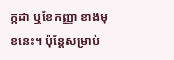ក្កដា ឬខែកញ្ញា ខាងមុខនេះ។ ប៉ុន្ដែសម្រាប់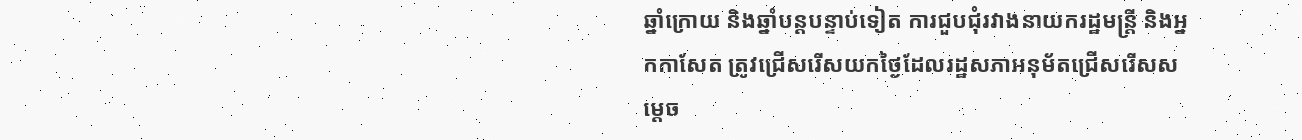ឆ្នាំក្រោយ និងឆ្នាំបន្ដបន្ទាប់ទៀត ការជួបជុំរវាងនាយករដ្ឋមន្រ្ដី និងអ្នកកាសែត ត្រូវជ្រើសរើសយកថ្ងៃដែលរដ្ឋសភាអនុម័តជ្រើសរើសសម្ដេច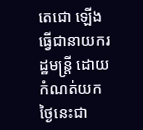តេជោ ឡើងធ្វើជានាយករដ្ឋមន្រ្ដី ដោយកំណត់យក ថ្ងៃនេះជា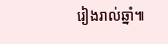រៀងរាល់ឆ្នាំ៕